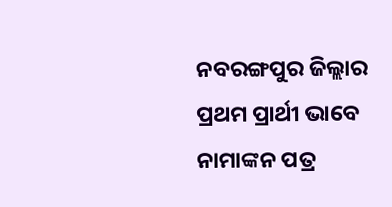ନବରଙ୍ଗପୁର ଜିଲ୍ଲାର ପ୍ରଥମ ପ୍ରାର୍ଥୀ ଭାବେ ନାମାଙ୍କନ ପତ୍ର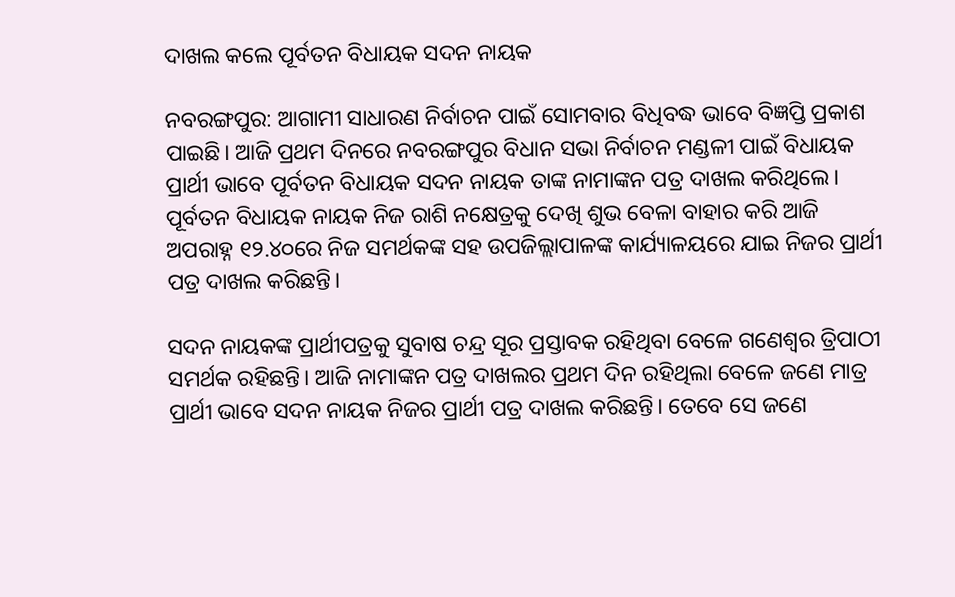ଦାଖଲ କଲେ ପୂର୍ବତନ ବିଧାୟକ ସଦନ ନାୟକ

ନବରଙ୍ଗପୁର: ଆଗାମୀ ସାଧାରଣ ନିର୍ବାଚନ ପାଇଁ ସୋମବାର ବିଧିବଦ୍ଧ ଭାବେ ବିଜ୍ଞପ୍ତି ପ୍ରକାଶ ପାଇଛି। ଆଜି ପ୍ରଥମ ଦିନରେ ନବରଙ୍ଗପୁର ବିଧାନ ସଭା ନିର୍ବାଚନ ମଣ୍ଡଳୀ ପାଇଁ ବିଧାୟକ ପ୍ରାର୍ଥୀ ଭାବେ ପୂର୍ବତନ ବିଧାୟକ ସଦନ ନାୟକ ତାଙ୍କ ନାମାଙ୍କନ ପତ୍ର ଦାଖଲ କରିଥିଲେ। ପୂର୍ବତନ ବିଧାୟକ ନାୟକ ନିଜ ରାଶି ନକ୍ଷେତ୍ରକୁ ଦେଖି ଶୁଭ ବେଳା ବାହାର କରି ଆଜି ଅପରାହ୍ନ ୧୨.୪୦ରେ ନିଜ ସମର୍ଥକଙ୍କ ସହ ଉପଜିଲ୍ଲାପାଳଙ୍କ କାର୍ଯ୍ୟାଳୟରେ ଯାଇ ନିଜର ପ୍ରାର୍ଥୀ ପତ୍ର ଦାଖଲ କରିଛନ୍ତି।

ସଦନ ନାୟକଙ୍କ ପ୍ରାର୍ଥୀପତ୍ରକୁ ସୁବାଷ ଚନ୍ଦ୍ର ସୂର ପ୍ରସ୍ତାବକ ରହିଥିବା ବେଳେ ଗଣେଶ୍ୱର ତ୍ରିପାଠୀ ସମର୍ଥକ ରହିଛନ୍ତି। ଆଜି ନାମାଙ୍କନ ପତ୍ର ଦାଖଲର ପ୍ରଥମ ଦିନ ରହିଥିଲା ବେଳେ ଜଣେ ମାତ୍ର ପ୍ରାର୍ଥୀ ଭାବେ ସଦନ ନାୟକ ନିଜର ପ୍ରାର୍ଥୀ ପତ୍ର ଦାଖଲ କରିଛନ୍ତି। ତେବେ ସେ ଜଣେ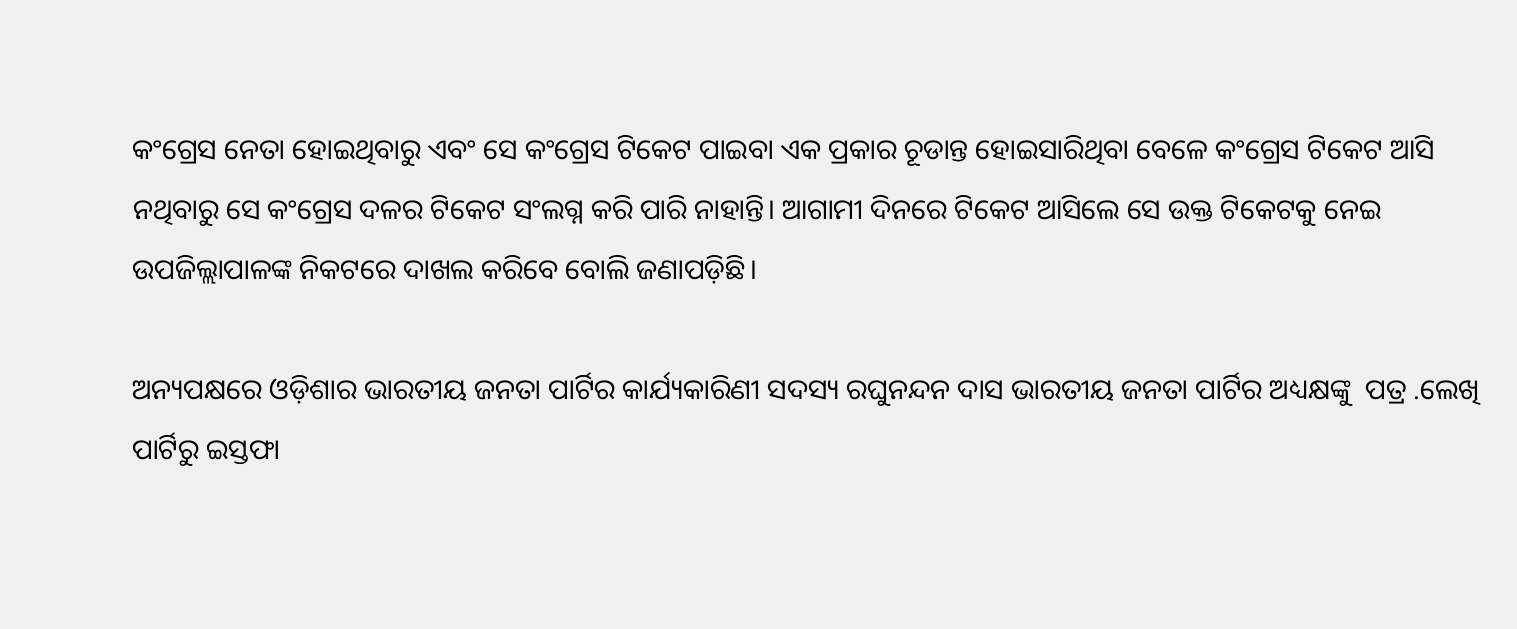କଂଗ୍ରେସ ନେତା ହୋଇଥିବାରୁ ଏବଂ ସେ କଂଗ୍ରେସ ଟିକେଟ ପାଇବା ଏକ ପ୍ରକାର ଚୂଡାନ୍ତ ହୋଇସାରିଥିବା ବେଳେ କଂଗ୍ରେସ ଟିକେଟ ଆସି ନଥିବାରୁ ସେ କଂଗ୍ରେସ ଦଳର ଟିକେଟ ସଂଲଗ୍ନ କରି ପାରି ନାହାନ୍ତି। ଆଗାମୀ ଦିନରେ ଟିକେଟ ଆସିଲେ ସେ ଉକ୍ତ ଟିକେଟକୁ ନେଇ ଉପଜିଲ୍ଲାପାଳଙ୍କ ନିକଟରେ ଦାଖଲ କରିବେ ବୋଲି ଜଣାପଡ଼ିଛି।

ଅନ୍ୟପକ୍ଷରେ ଓଡ଼ିଶାର ଭାରତୀୟ ଜନତା ପାର୍ଟିର କାର୍ଯ୍ୟକାରିଣୀ ସଦସ୍ୟ ରଘୁନନ୍ଦନ ଦାସ ଭାରତୀୟ ଜନତା ପାର୍ଟିର ଅଧ୍ୟକ୍ଷଙ୍କୁ  ପତ୍ର .ଲେଖି ପାର୍ଟିରୁ ଇସ୍ତଫା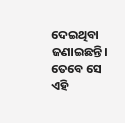ଦେଇଥିବା ଜଣାଇଛନ୍ତି। ତେବେ ସେ ଏହି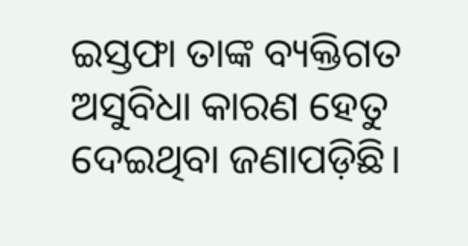ଇସ୍ତଫା ତାଙ୍କ ବ୍ୟକ୍ତିଗତ ଅସୁବିଧା କାରଣ ହେତୁ ଦେଇଥିବା ଜଣାପଡ଼ିଛି।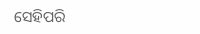ସେହିପରି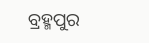ବ୍ରହ୍ମପୁର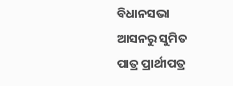ବିଧାନସଭା ଆସନରୁ ସୁମିତ ପାତ୍ର ପ୍ରାର୍ଥୀପତ୍ର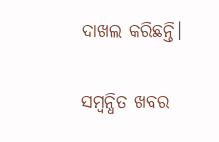ଦାଖଲ କରିଛନ୍ତି।

ସମ୍ବନ୍ଧିତ ଖବର